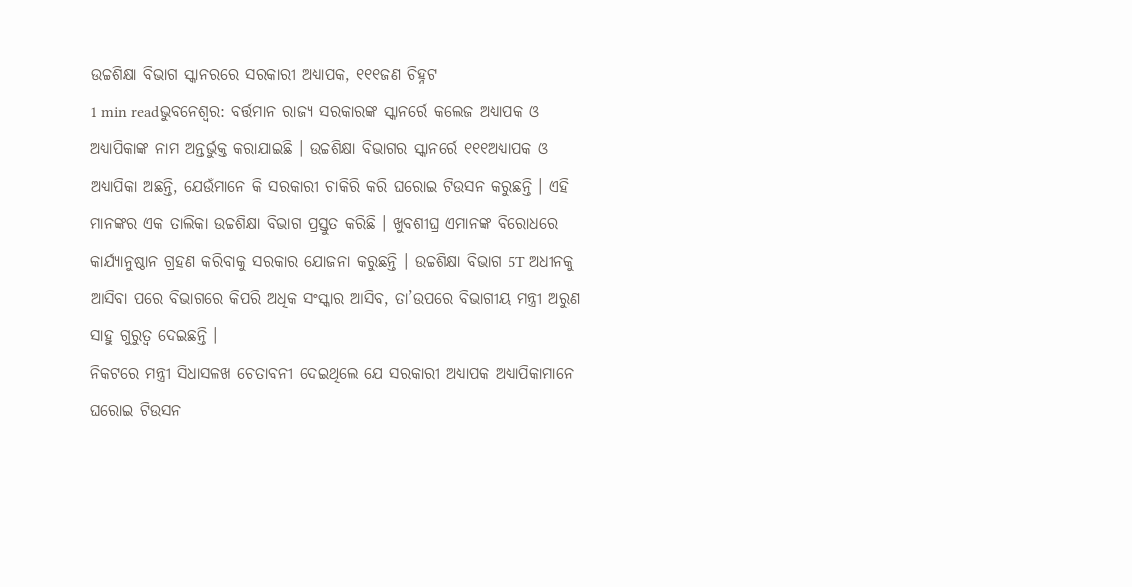ଉଚ୍ଚଶିକ୍ଷା ବିଭାଗ ସ୍କାନରରେ ସରକାରୀ ଅଧ୍ୟାପକ, ୧୧୧ଜଣ ଚିହ୍ନଟ
1 min readଭୁବନେଶ୍ୱର: ବର୍ତ୍ତମାନ ରାଜ୍ୟ ସରକାରଙ୍କ ସ୍କାନର୍ରେ କଲେଜ ଅଧ୍ୟାପକ ଓ ଅଧ୍ୟାପିକାଙ୍କ ନାମ ଅନ୍ତର୍ଭୁକ୍ତ କରାଯାଇଛି । ଉଚ୍ଚଶିକ୍ଷା ବିଭାଗର ସ୍କାନର୍ରେ ୧୧୧ଅଧ୍ୟାପକ ଓ ଅଧ୍ୟାପିକା ଅଛନ୍ତି, ଯେଉଁମାନେ କି ସରକାରୀ ଚାକିରି କରି ଘରୋଇ ଟିଉସନ କରୁଛନ୍ତି । ଏହି ମାନଙ୍କର ଏକ ତାଲିକା ଉଚ୍ଚଶିକ୍ଷା ବିଭାଗ ପ୍ରସ୍ତୁତ କରିଛି । ଖୁବଶୀଘ୍ର ଏମାନଙ୍କ ବିରୋଧରେ କାର୍ଯ୍ୟାନୁଷ୍ଠାନ ଗ୍ରହଣ କରିବାକୁ ସରକାର ଯୋଜନା କରୁଛନ୍ତି । ଉଚ୍ଚଶିକ୍ଷା ବିଭାଗ 5T ଅଧୀନକୁ ଆସିବା ପରେ ବିଭାଗରେ କିପରି ଅଧିକ ସଂସ୍କାର ଆସିବ, ତା’ଉପରେ ବିଭାଗୀୟ ମନ୍ତ୍ରୀ ଅରୁଣ ସାହୁ ଗୁରୁତ୍ୱ ଦେଇଛନ୍ତି ।
ନିକଟରେ ମନ୍ତ୍ରୀ ସିଧାସଳଖ ଚେତାବନୀ ଦେଇଥିଲେ ଯେ ସରକାରୀ ଅଧ୍ୟାପକ ଅଧ୍ୟାପିକାମାନେ ଘରୋଇ ଟିଉସନ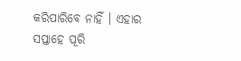କରିପାରିବେ ନାହିଁ । ଏହାର ସପ୍ତାହେ ପୂରି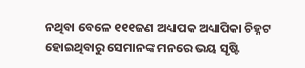ନଥିବା ବେଳେ ୧୧୧ଜଣ ଅଧ୍ୟାପକ ଅଧ୍ୟାପିକା ଚିହ୍ନଟ ହୋଇଥିବାରୁ ସେମାନଙ୍କ ମନରେ ଭୟ ସୃଷ୍ଟି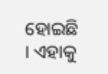ହୋଇଛି । ଏହାକୁ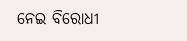ନେଇ ବିରୋଧୀ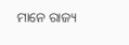ମାନେ ରାଜ୍ୟ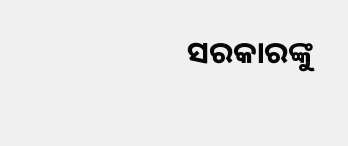ସରକାରଙ୍କୁ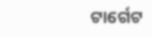ଟାର୍ଗେଟ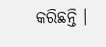କରିଛନ୍ତି ।